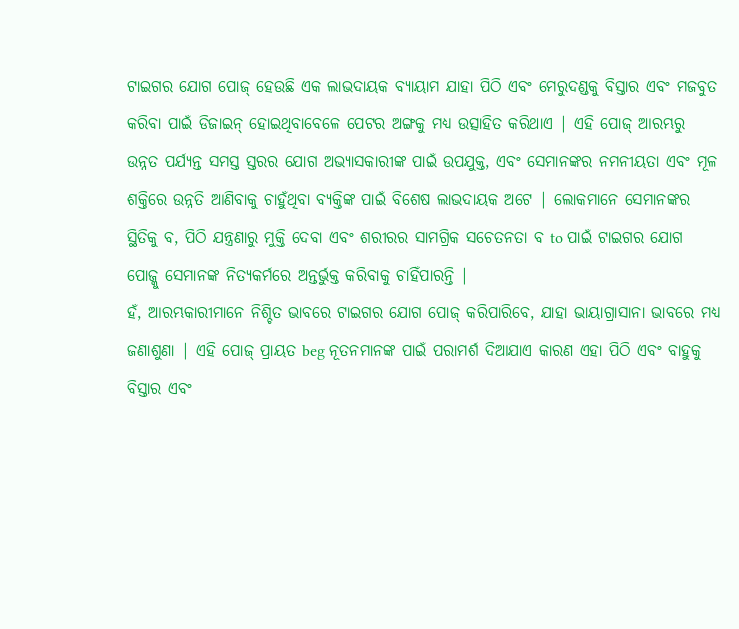ଟାଇଗର ଯୋଗ ପୋଜ୍ ହେଉଛି ଏକ ଲାଭଦାୟକ ବ୍ୟାୟାମ ଯାହା ପିଠି ଏବଂ ମେରୁଦଣ୍ଡକୁ ବିସ୍ତାର ଏବଂ ମଜବୁତ କରିବା ପାଇଁ ଡିଜାଇନ୍ ହୋଇଥିବାବେଳେ ପେଟର ଅଙ୍ଗକୁ ମଧ୍ୟ ଉତ୍ସାହିତ କରିଥାଏ | ଏହି ପୋଜ୍ ଆରମ୍ଭରୁ ଉନ୍ନତ ପର୍ଯ୍ୟନ୍ତ ସମସ୍ତ ସ୍ତରର ଯୋଗ ଅଭ୍ୟାସକାରୀଙ୍କ ପାଇଁ ଉପଯୁକ୍ତ, ଏବଂ ସେମାନଙ୍କର ନମନୀୟତା ଏବଂ ମୂଳ ଶକ୍ତିରେ ଉନ୍ନତି ଆଣିବାକୁ ଚାହୁଁଥିବା ବ୍ୟକ୍ତିଙ୍କ ପାଇଁ ବିଶେଷ ଲାଭଦାୟକ ଅଟେ | ଲୋକମାନେ ସେମାନଙ୍କର ସ୍ଥିତିକୁ ବ, ପିଠି ଯନ୍ତ୍ରଣାରୁ ମୁକ୍ତି ଦେବା ଏବଂ ଶରୀରର ସାମଗ୍ରିକ ସଚେତନତା ବ to ପାଇଁ ଟାଇଗର ଯୋଗ ପୋଜ୍କୁ ସେମାନଙ୍କ ନିତ୍ୟକର୍ମରେ ଅନ୍ତର୍ଭୁକ୍ତ କରିବାକୁ ଚାହିଁପାରନ୍ତି |
ହଁ, ଆରମ୍ଭକାରୀମାନେ ନିଶ୍ଚିତ ଭାବରେ ଟାଇଗର ଯୋଗ ପୋଜ୍ କରିପାରିବେ, ଯାହା ଭାୟାଗ୍ରାସାନା ଭାବରେ ମଧ୍ୟ ଜଣାଶୁଣା | ଏହି ପୋଜ୍ ପ୍ରାୟତ beg ନୂତନମାନଙ୍କ ପାଇଁ ପରାମର୍ଶ ଦିଆଯାଏ କାରଣ ଏହା ପିଠି ଏବଂ ବାହୁକୁ ବିସ୍ତାର ଏବଂ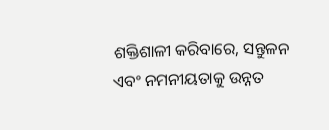ଶକ୍ତିଶାଳୀ କରିବାରେ, ସନ୍ତୁଳନ ଏବଂ ନମନୀୟତାକୁ ଉନ୍ନତ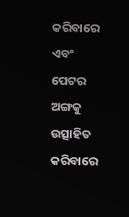କରିବାରେ ଏବଂ ପେଟର ଅଙ୍ଗକୁ ଉତ୍ସାହିତ କରିବାରେ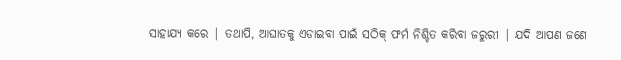ସାହାଯ୍ୟ କରେ | ତଥାପି, ଆଘାତକୁ ଏଡାଇବା ପାଇଁ ସଠିକ୍ ଫର୍ମ ନିଶ୍ଚିତ କରିବା ଜରୁରୀ | ଯଦି ଆପଣ ଜଣେ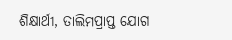ଶିକ୍ଷାର୍ଥୀ, ତାଲିମପ୍ରାପ୍ତ ଯୋଗ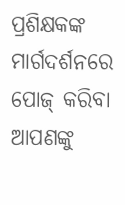ପ୍ରଶିକ୍ଷକଙ୍କ ମାର୍ଗଦର୍ଶନରେ ପୋଜ୍ କରିବା ଆପଣଙ୍କୁ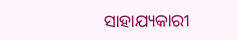ସାହାଯ୍ୟକାରୀ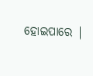ହୋଇପାରେ |